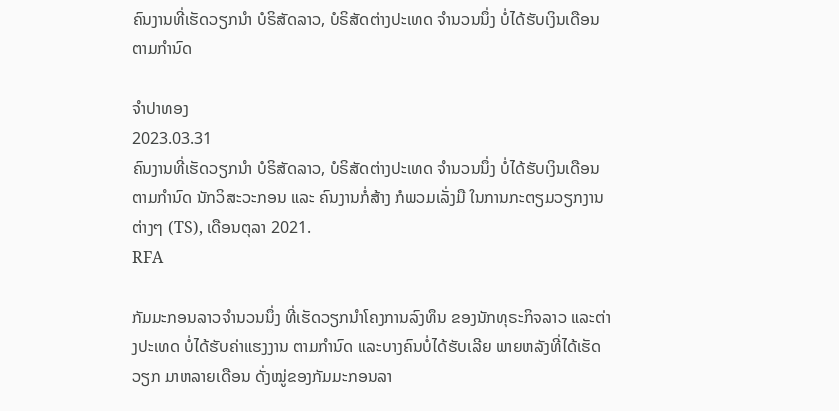ຄົນງານທີ່ເຮັດວຽກນຳ ບໍຣິສັດລາວ, ບໍຣິສັດຕ່າງປະເທດ ຈຳນວນນຶ່ງ ບໍ່ໄດ້ຮັບເງິນເດືອນ ຕາມກຳນົດ

ຈຳປາທອງ
2023.03.31
ຄົນງານທີ່ເຮັດວຽກນຳ ບໍຣິສັດລາວ, ບໍຣິສັດຕ່າງປະເທດ ຈຳນວນນຶ່ງ ບໍ່ໄດ້ຮັບເງິນເດືອນ ຕາມກຳນົດ ນັກວິສະວະກອນ ແລະ ຄົນງານກໍ່ສ້າງ ກໍພວມເລັ່ງມື ໃນການກະຕຽມວຽກງານຕ່າງໆ (TS), ເດືອນຕຸລາ 2021.
RFA

ກັມມະກອນລາວຈໍານວນນຶ່ງ ທີ່ເຮັດວຽກນໍາໂຄງການລົງທຶນ ຂອງນັກທຸຣະກິຈລາວ ແລະຕ່າງປະເທດ ບໍ່ໄດ້ຮັບຄ່າແຮງງານ ຕາມກໍານົດ ແລະບາງຄົນບໍ່ໄດ້ຮັບເລີຍ ພາຍຫລັງທີ່ໄດ້ເຮັດວຽກ ມາຫລາຍເດືອນ ດັ່ງໝູ່ຂອງກັມມະກອນລາ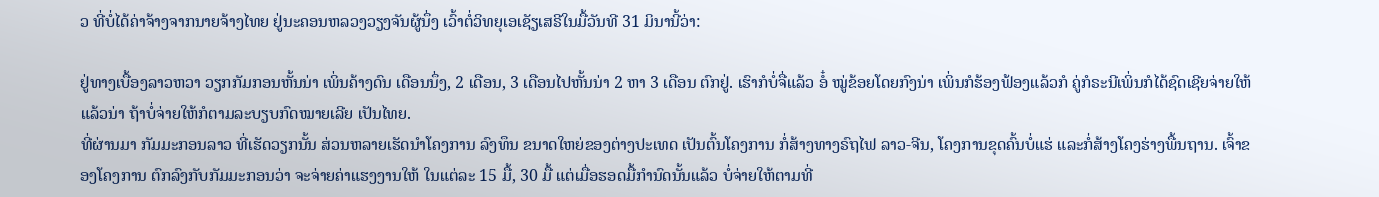ວ ທີ່ບໍ່ໄດ້ຄ່າຈ້າງຈາກນາຍຈ້າງໄທຍ ຢູ່ນະຄອນຫລວງວຽງຈັນຜູ້ນຶ່ງ ເວົ້າຕໍ່ວິທຍຸເອເຊັຽເສຣີໃນມື້ວັນທີ 31 ມິນານີ້ວ່າ:

ຢູ່ທາງເບື້ອງລາວຫວາ ວຽກກັມກອນຫັ້ນນ່າ ເພິ່ນຄ້າງດົນ ເດືອນນຶ່ງ, 2 ເດືອນ, 3 ເດືອນໄປຫັ້ນນ່າ 2 ຫາ 3 ເດືອນ ຕົກຢູ່. ເຮົາກໍບໍ່ຈື່ແລ້ວ ອໍ໋ ໝູ່ຂ້ອຍໂດຍກົງນ່າ ເພິ່ນກໍຮ້ອງຟ້ອງແລ້ວກໍ ຄູ່ກໍຣະນີເພິ່ນກໍໄດ້ຊົດເຊີຍຈ່າຍໃຫ້ແລ້ວນ່າ ຖ້າບໍ່ຈ່າຍໃຫ້ກໍຕາມລະບຽບກົດໝາຍເລີຍ ເປັນໄທຍ.
ທີ່ຜ່ານມາ ກັມມະກອນລາວ ທີ່ເຮັດວຽກນັ້ນ ສ່ວນຫລາຍເຮັດນໍາໂຄງການ ລົງທຶນ ຂນາດໃຫຍ່ຂອງຕ່າງປະເທດ ເປັນຕົ້ນໂຄງການ ກໍ່ສ້າງທາງຣົຖໄຟ ລາວ-ຈີນ, ໂຄງການຂຸດຄົ້ນບໍ່ແຮ່ ແລະກໍ່ສ້າງໂຄງຮ່າງພື້ນຖານ. ເຈົ້າຂອງໂຄງການ ຕົກລົງກັບກັມມະກອນວ່າ ຈະຈ່າຍຄ່າແຮງງານໃຫ້ ໃນແຕ່ລະ 15 ມື້, 30 ມື້ ແຕ່ເມື່ອຮອດມື້ກໍານົດນັ້ນແລ້ວ ບໍ່ຈ່າຍໃຫ້ຕາມທີ່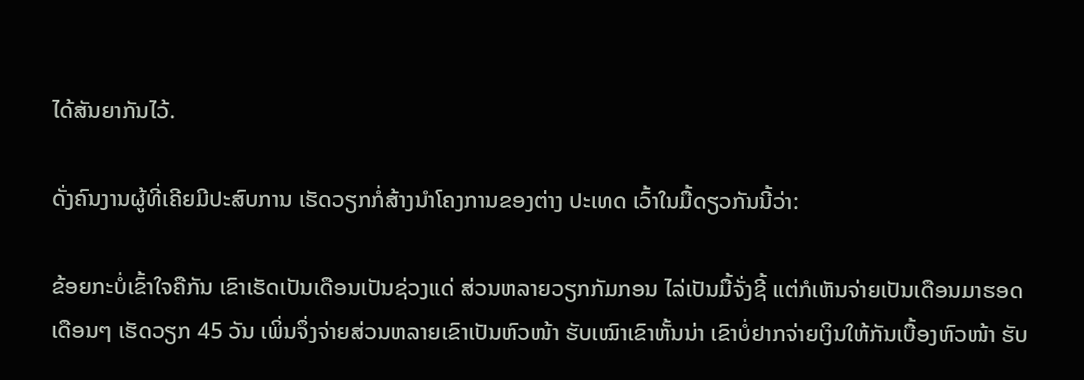ໄດ້ສັນຍາກັນໄວ້.

ດັ່ງຄົນງານຜູ້ທີ່ເຄີຍມີປະສົບການ ເຮັດວຽກກໍ່ສ້າງນໍາໂຄງການຂອງຕ່າງ ປະເທດ ເວົ້າໃນມື້ດຽວກັນນີ້ວ່າ:

ຂ້ອຍກະບໍ່ເຂົ້າໃຈຄືກັນ ເຂົາເຮັດເປັນເດືອນເປັນຊ່ວງແດ່ ສ່ວນຫລາຍວຽກກັມກອນ ໄລ່ເປັນມື້ຈັ່ງຊີ້ ແຕ່ກໍເຫັນຈ່າຍເປັນເດືອນມາຮອດເດືອນໆ ເຮັດວຽກ 45 ວັນ ເພິ່ນຈຶ່ງຈ່າຍສ່ວນຫລາຍເຂົາເປັນຫົວໜ້າ ຮັບເໝົາເຂົາຫັ້ນນ່າ ເຂົາບໍ່ຢາກຈ່າຍເງິນໃຫ້ກັນເບື້ອງຫົວໜ້າ ຮັບ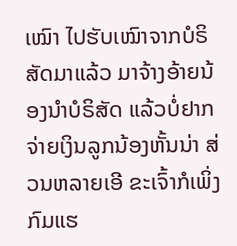ເໝົາ ໄປຮັບເໝົາຈາກບໍຣິສັດມາແລ້ວ ມາຈ້າງອ້າຍນ້ອງນໍາບໍຣິສັດ ແລ້ວບໍ່ຢາກຈ່າຍເງິນລູກນ້ອງຫັ້ນນ່າ ສ່ວນຫລາຍເອີ ຂະເຈົ້າກໍເພິ່ງກົມແຮ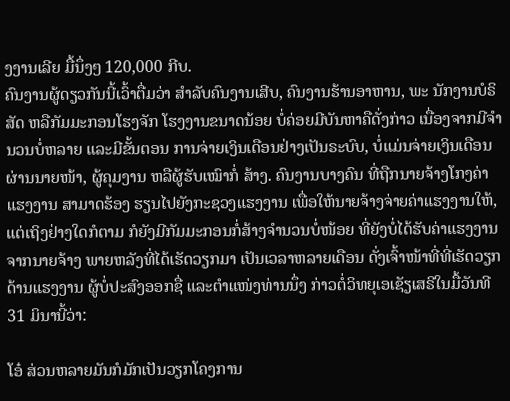ງງານເລີຍ ມື້ນຶ່ງໆ 120,000 ກີບ.
ຄົນງານຜູ້ດຽວກັນນີ້ເວົ້າຕື່ມວ່າ ສໍາລັບຄົນງານເສີບ, ຄົນງານຮ້ານອາຫານ, ພະ ນັກງານບໍຣິສັດ ຫລືກັມມະກອນໂຮງຈັກ ໂຮງງານຂນາດນ້ອຍ ບໍ່ຄ່ອຍມີບັນຫາຄືດັ່ງກ່າວ ເນື່ອງຈາກມີຈໍານວນບໍ່ຫລາຍ ແລະມີຂັ້ນຕອນ ການຈ່າຍເງິນເດືອນຢ່າງເປັນຣະບົບ, ບໍ່ແມ່ນຈ່າຍເງິນເດືອນຜ່ານນາຍໜ້າ, ຜູ້ຄຸມງານ ຫລືຜູ້ຮັບເໝົາກໍ່ ສ້າງ. ຄົນງານບາງຄົນ ທີ່ຖືກນາຍຈ້າງໂກງຄ່າແຮງງານ ສາມາດຮ້ອງ ຮຽນໄປຍັງກະຊວງແຮງງານ ເພື່ອໃຫ້ນາຍຈ້າງຈ່າຍຄ່າແຮງງານໃຫ້, ແຕ່ເຖິງຢ່າງໃດກໍຕາມ ກໍຍັງມີກັມມະກອນກໍ່ສ້າງຈໍານວນບໍ່ໜ້ອຍ ທີ່ຍັງບໍ່ໄດ້ຮັບຄ່າແຮງງານ ຈາກນາຍຈ້າງ ພາຍຫລັງທີ່ໄດ້ເຮັດວຽກມາ ເປັນເວລາຫລາຍເດືອນ ດັ່ງເຈົ້າໜ້າທີ່ທີ່ເຮັດວຽກດ້ານແຮງງານ ຜູ້ບໍ່ປະສົງອອກຊື່ ແລະຕໍາແໜ່ງທ່ານນຶ່ງ ກ່າວຕໍ່ວິທຍຸເອເຊັຽເສຣີໃນມື້ວັນທີ 31 ມິນານີ້ວ່າ:

ໂອ໋ ສ່ວນຫລາຍມັນກໍມັກເປັນວຽກໂຄງການ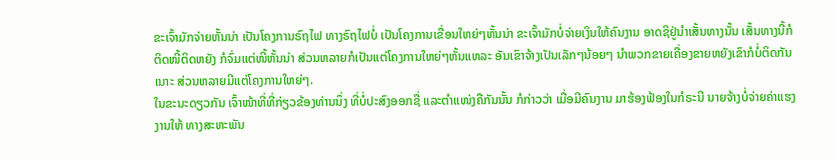ຂະເຈົ້າມັກຈ່າຍຫັ້ນນ່າ ເປັນໂຄງການຣົຖໄຟ ທາງຣົຖໄຟບໍ່ ເປັນໂຄງການເຂື່ອນໃຫຍ່ໆຫັ້ນນ່າ ຂະເຈົ້າມັກບໍ່ຈ່າຍເງິນໃຫ້ຄົນງານ ອາດຊິຢູ່ນໍາເສັ້ນທາງນັ້ນ ເສັ້ນທາງນີ້ກໍຕິດໜີ້ຕິດຫຍັງ ກໍຈົ່ມແຕ່ໜີ້ຫັ້ນນ່າ ສ່ວນຫລາຍກໍເປັນແຕ່ໂຄງການໃຫຍ່ໆຫັ້ນແຫລະ ອັນເຂົາຈ້າງເປັນເລັກໆນ້ອຍໆ ນໍາພວກຂາຍເຄື່ອງຂາຍຫຍັງເຂົາກໍບໍ່ຕິດກັນເນາະ ສ່ວນຫລາຍມີແຕ່ໂຄງການໃຫຍ່ໆ.
ໃນຂະນະດຽວກັນ ເຈົ້າໜ້າທີ່ທີ່ກ່ຽວຂ້ອງທ່ານນຶ່ງ ທີ່ບໍ່ປະສົງອອກຊື່ ແລະຕໍາແໜ່ງຄືກັນນັ້ນ ກໍກ່າວວ່າ ເມື່ອມີຄົນງານ ມາຮ້ອງຟ້ອງໃນກໍຣະນີ ນາຍຈ້າງບໍ່ຈ່າຍຄ່າແຮງງານໃຫ້ ທາງສະຫະພັນ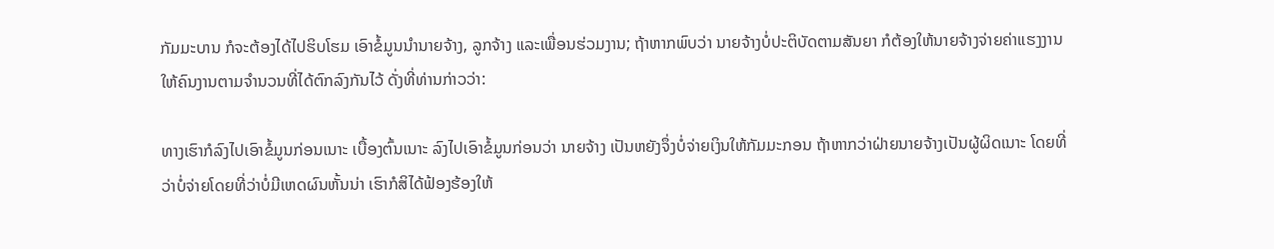ກັມມະບານ ກໍຈະຕ້ອງໄດ້ໄປຮິບໂຮມ ເອົາຂໍ້ມູນນໍານາຍຈ້າງ, ລູກຈ້າງ ແລະເພື່ອນຮ່ວມງານ; ຖ້າຫາກພົບວ່າ ນາຍຈ້າງບໍ່ປະຕິບັດຕາມສັນຍາ ກໍຕ້ອງໃຫ້ນາຍຈ້າງຈ່າຍຄ່າແຮງງານ ໃຫ້ຄົນງານຕາມຈໍານວນທີ່ໄດ້ຕົກລົງກັນໄວ້ ດັ່ງທີ່ທ່ານກ່າວວ່າ:

ທາງເຮົາກໍລົງໄປເອົາຂໍ້ມູນກ່ອນເນາະ ເບື້ອງຕົ້ນເນາະ ລົງໄປເອົາຂໍ້ມູນກ່ອນວ່າ ນາຍຈ້າງ ເປັນຫຍັງຈຶ່ງບໍ່ຈ່າຍເງິນໃຫ້ກັມມະກອນ ຖ້າຫາກວ່າຝ່າຍນາຍຈ້າງເປັນຜູ້ຜິດເນາະ ໂດຍທີ່ວ່າບໍ່ຈ່າຍໂດຍທີ່ວ່າບໍ່ມີເຫດຜົນຫັ້ນນ່າ ເຮົາກໍສິໄດ້ຟ້ອງຮ້ອງໃຫ້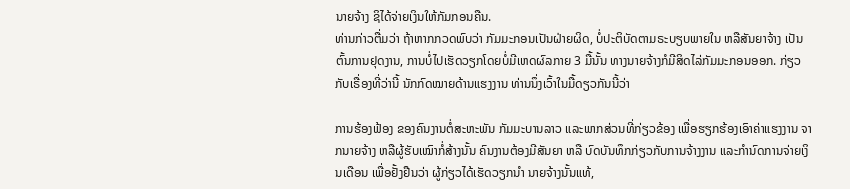ນາຍຈ້າງ ຊິໄດ້ຈ່າຍເງິນໃຫ້ກັມກອນຄືນ.
ທ່ານກ່າວຕື່ມວ່າ ຖ້າຫາກກວດພົບວ່າ ກັມມະກອນເປັນຝ່າຍຜິດ, ບໍ່ປະຕິບັດຕາມຣະບຽບພາຍໃນ ຫລືສັນຍາຈ້າງ ເປັນຕົ້ນການຢຸດງານ, ການບໍ່ໄປເຮັດວຽກໂດຍບໍ່ມີເຫດຜົລກາຍ 3 ມື້ນັ້ນ ທາງນາຍຈ້າງກໍມີສິດໄລ່ກັມມະກອນອອກ. ກ່ຽວກັບເຣື່ອງທີ່ວ່ານີ້ ນັກກົດໝາຍດ້ານແຮງງານ ທ່ານນຶ່ງເວົ້າໃນມື້ດຽວກັນນີ້ວ່າ

ການຮ້ອງຟ້ອງ ຂອງຄົນງານຕໍ່ສະຫະພັນ ກັມມະບານລາວ ແລະພາກສ່ວນທີ່ກ່ຽວຂ້ອງ ເພື່ອຮຽກຮ້ອງເອົາຄ່າແຮງງານ ຈາກນາຍຈ້າງ ຫລືຜູ້ຮັບເໝົາກໍ່ສ້າງນັ້ນ ຄົນງານຕ້ອງມີສັນຍາ ຫລື ບົດບັນທຶກກ່ຽວກັບການຈ້າງງານ ແລະກໍານົດການຈ່າຍເງິນເດືອນ ເພື່ອຢັ້ງຢືນວ່າ ຜູ້ກ່ຽວໄດ້ເຮັດວຽກນໍາ ນາຍຈ້າງນັ້ນແທ້,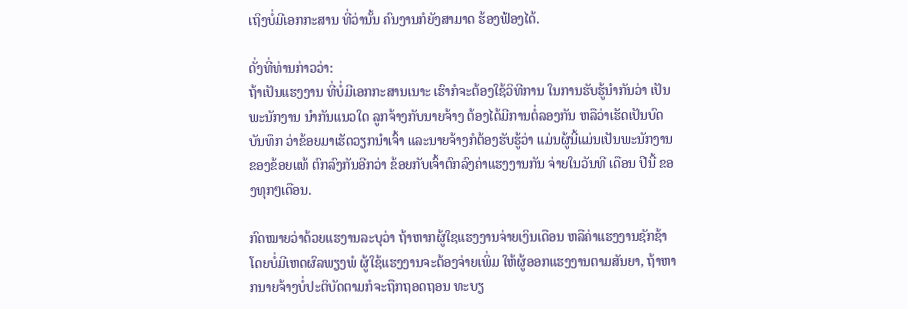ເຖິງບໍ່ມີເອກກະສານ ທີ່ວ່ານັ້ນ ຄົນງານກໍຍັງສາມາດ ຮ້ອງຟ້ອງໄດ້.

ດັ່ງທີ່ທ່ານກ່າວວ່າ:
ຖ້າເປັນແຮງງານ ທີ່ບໍ່ມີເອກກະສານເນາະ ເຮົາກໍຈະຕ້ອງໃຊ້ວິທີການ ໃນການຮັບຮູ້ນໍາກັນວ່າ ເປັນພະນັກງານ ນໍາກັນແນວໃດ ລູກຈ້າງກັບນາຍຈ້າງ ຕ້ອງໄດ້ມີການຕໍ່ລອງກັນ ຫລືວ່າເຮັດເປັນບົດບັນທຶກ ວ່າຂ້ອຍມາເຮັດວຽກນໍາເຈົ້າ ແລະນາຍຈ້າງກໍຕ້ອງຮັບຮູ້ວ່າ ແມ່ນຜູ້ນີ້ແມ່ນເປັນພະນັກງານ ຂອງຂ້ອຍແທ້ ຕົກລົງກັນອີກວ່າ ຂ້ອຍກັບເຈົ້າຕົກລົງຄ່າແຮງງານກັນ ຈ່າຍໃນວັນທີ ເດືອນ ປີນີ້ ຂອງທຸກໆເດືອນ.

ກົດໝາຍວ່າດ້ວຍແຮງານລະບຸວ່າ ຖ້າຫາກຜູ້ໃຊແຮງງານຈ່າຍເງິນເດືອນ ຫລືຄ່າແຮງງານຊັກຊ້າໂດຍບໍ່ມີເຫດຜົລພຽງພໍ ຜູ້ໃຊ້ແຮງງານຈະຕ້ອງຈ່າຍເພິ່ມ ໃຫ້ຜູ້ອອກແຮງງານຕາມສັນຍາ, ຖ້າຫາກນາຍຈ້າງບໍ່ປະຕິບັດຕາມກໍຈະຖືກຖອດຖອນ ທະບຽ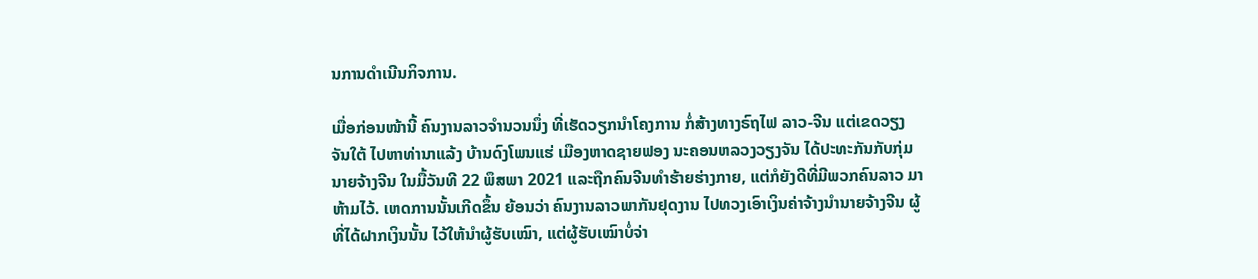ນການດໍາເນີນກິຈການ.

ເມື່ອກ່ອນໜ້ານີ້ ຄົນງານລາວຈໍານວນນຶ່ງ ທີ່ເຮັດວຽກນໍາໂຄງການ ກໍ່ສ້າງທາງຣົຖໄຟ ລາວ-ຈີນ ແຕ່ເຂດວຽງຈັນໃຕ້ ໄປຫາທ່ານາແລ້ງ ບ້ານດົງໂພນແຮ່ ເມືອງຫາດຊາຍຟອງ ນະຄອນຫລວງວຽງຈັນ ໄດ້ປະທະກັນກັບກຸ່ມນາຍຈ້າງຈີນ ໃນມື້ວັນທີ 22 ພຶສພາ 2021 ແລະຖືກຄົນຈີນທໍາຮ້າຍຮ່າງກາຍ, ແຕ່ກໍຍັງດີທີ່ມີພວກຄົນລາວ ມາຫ້າມໄວ້. ເຫດການນັ້ນເກີດຂຶ້ນ ຍ້ອນວ່າ ຄົນງານລາວພາກັນຢຸດງານ ໄປທວງເອົາເງິນຄ່າຈ້າງນໍານາຍຈ້າງຈີນ ຜູ້ທີ່ໄດ້ຝາກເງິນນັ້ນ ໄວ້ໃຫ້ນໍາຜູ້ຮັບເໝົາ, ແຕ່ຜູ້ຮັບເໝົາບໍ່ຈ່າ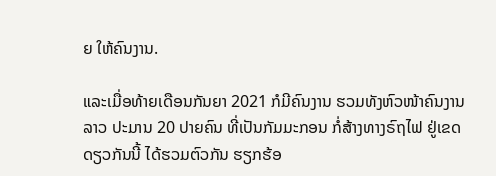ຍ ໃຫ້ຄົນງານ.

ແລະເມື່ອທ້າຍເດືອນກັນຍາ 2021 ກໍມີຄົນງານ ຮວມທັງຫົວໜ້າຄົນງານລາວ ປະມານ 20 ປາຍຄົນ ທີ່ເປັນກັມມະກອນ ກໍ່ສ້າງທາງຣົຖໄຟ ຢູ່ເຂດດຽວກັນນີ້ ໄດ້ຮວມຕົວກັນ ຮຽກຮ້ອ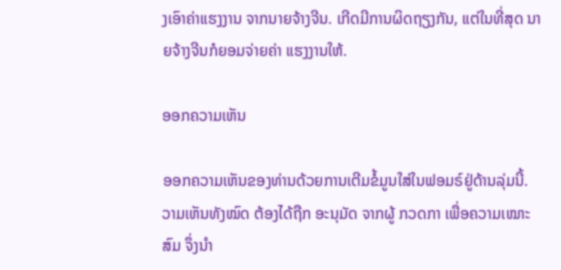ງເອົາຄ່າແຮງງານ ຈາກນາຍຈ້າງຈີນ. ເກີດມີການຜິດຖຽງກັນ, ແຕ່ໃນທີ່ສຸດ ນາຍຈ້າງຈີນກໍຍອມຈ່າຍຄ່າ ແຮງງານໃຫ້.

ອອກຄວາມເຫັນ

ອອກຄວາມເຫັນຂອງທ່ານດ້ວຍການເຕີມຂໍ້ມູນໃສ່ໃນຟອມຣ໌ຢູ່ດ້ານລຸ່ມນີ້. ວາມເຫັນທັງໝົດ ຕ້ອງໄດ້ຖືກ ອະນຸມັດ ຈາກຜູ້ ກວດກາ ເພື່ອຄວາມເໝາະສົມ ຈຶ່ງນໍາ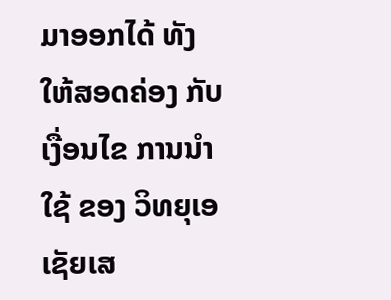ມາອອກໄດ້ ທັງໃຫ້ສອດຄ່ອງ ກັບ ເງື່ອນໄຂ ການນຳໃຊ້ ຂອງ ວິທຍຸເອເຊັຍເສ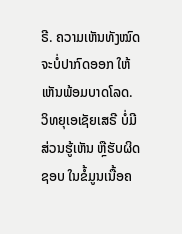ຣີ. ຄວາມເຫັນທັງໝົດ ຈະບໍ່ປາກົດອອກ ໃຫ້ເຫັນພ້ອມບາດໂລດ. ວິທຍຸເອເຊັຍເສຣີ ບໍ່ມີສ່ວນຮູ້ເຫັນ ຫຼືຮັບຜິດຊອບ ໃນຂໍ້ມູນເນື້ອຄ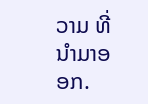ວາມ ທີ່ນໍາມາອອກ.